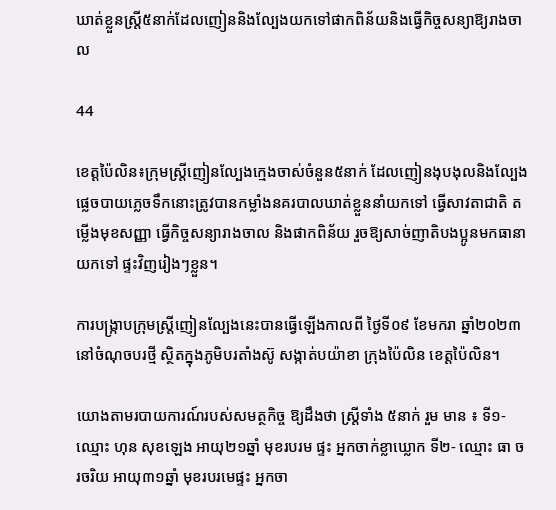ឃាត់ខ្លួនស្រ្តី៥នាក់ដែលញៀននិងល្បែងយកទៅផាកពិន័យនិងធ្វើកិច្ចសន្យាឱ្យរាងចាល

44

ខេត្តប៉ៃលិន៖ក្រុមស្ត្រីញៀនល្បែងក្មេងចាស់ចំនួន៥នាក់ ដែលញៀនងុបងុលនិងល្បែងផ្លេចបាយភ្លេចទឹកនោះត្រូវបានកម្លាំងនគរបាលឃាត់ខ្លួននាំយកទៅ ធ្វើសាវតាជាតិ តម្លើងមុខសញ្ញា ធ្វើកិច្ចសន្យារាងចាល និងផាកពិន័យ រួចឱ្យសាច់ញាតិបងប្អូនមកធានាយកទៅ ផ្ទះវិញរៀងៗខ្លួន។

ការបង្ក្រាបក្រុមស្ត្រីញៀនល្បែងនេះបានធ្វើឡើងកាលពី ថ្ងៃទី០៩ ខែមករា ឆ្នាំ២០២៣ នៅចំណុចបរថ្មី ស្ថិតក្នុងភូមិបរតាំងស៊ូ សង្កាត់បយ៉ាខា ក្រុងប៉ៃលិន ខេត្តប៉ៃលិន។

យោងតាមរបាយការណ៍របស់សមត្ថកិច្ច ឱ្យដឹងថា ស្ត្រីទាំង ៥នាក់ រួម មាន ៖ ទី១- ឈ្មោះ ហុន សុខឡេង អាយុ២១ឆ្នាំ មុខរបរម ផ្ទះ អ្នកចាក់ខ្លាឃ្លោក ទី២- ឈ្មោះ ធា ចរចរិយ អាយុ៣១ឆ្នាំ មុខរបរមេផ្ទះ អ្នកចា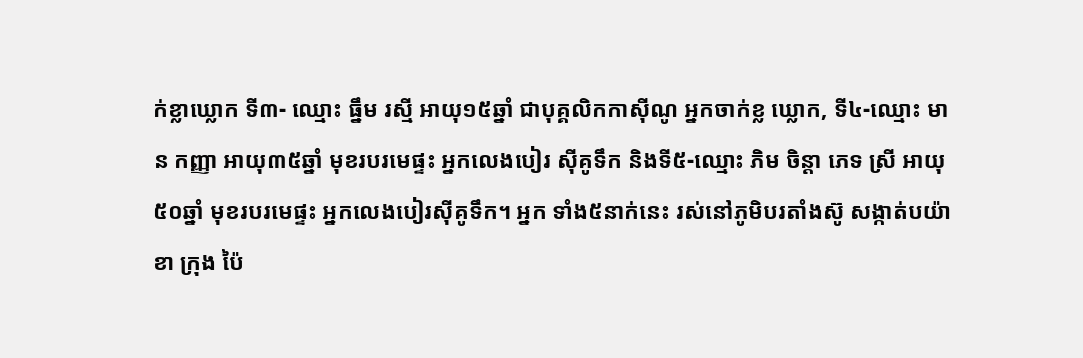ក់ខ្លាឃ្លោក ទី៣- ឈ្មោះ ធ្នឹម រស្មី អាយុ១៥ឆ្នាំ ជាបុគ្គលិកកាស៊ីណូ អ្នកចាក់ខ្ល ឃ្លោក, ទី៤-ឈ្មោះ មាន កញ្ញា អាយុ៣៥ឆ្នាំ មុខរបរមេផ្ទះ អ្នកលេងបៀរ ស៊ីគូទឹក និងទី៥-ឈ្មោះ ភិម ចិន្តា ភេទ ស្រី អាយុ៥០ឆ្នាំ មុខរបរមេផ្ទះ អ្នកលេងបៀរស៊ីគូទឹក។ អ្នក ទាំង៥នាក់នេះ រស់នៅភូមិបរតាំងស៊ូ សង្កាត់បយ៉ាខា ក្រុង ប៉ៃ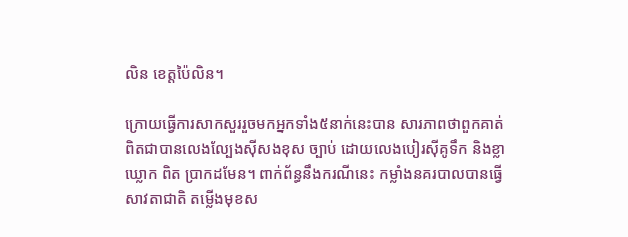លិន ខេត្តប៉ៃលិន។

ក្រោយធ្វើការសាកសួររួចមកអ្នកទាំង៥នាក់នេះបាន សារភាពថាពួកគាត់ពិតជាបានលេងល្បែងស៊ីសងខុស ច្បាប់ ដោយលេងបៀរស៊ីគូទឹក និងខ្លាឃ្លោក ពិត ប្រាកដមែន។ ពាក់ព័ន្ធនឹងករណីនេះ កម្លាំងនគរបាលបានធ្វើសាវតាជាតិ តម្លើងមុខស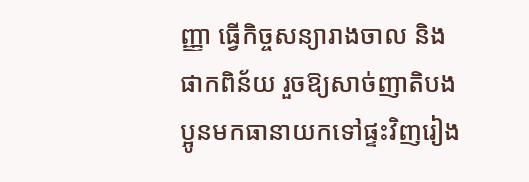ញ្ញា ធ្វើកិច្ចសន្យារាងចាល និងផាកពិន័យ រួចឱ្យសាច់ញាតិបងប្អូនមកធានាយកទៅផ្ទះវិញរៀង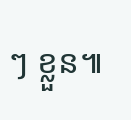ៗ ខ្លួន៕